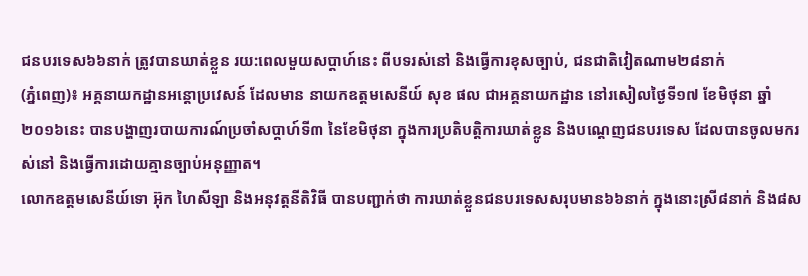ជនបរទេស៦៦នាក់ ត្រូវបានឃាត់ខ្លួន រយ:ពេលមួយសប្តាហ៍នេះ ពីបទរស់នៅ និងធ្វើការខុសច្បាប់, ជនជាតិវៀតណាម២៨នាក់
(ភ្នំពេញ)៖ អគ្គនាយកដ្ឋានអន្ដោប្រវេសន៍ ដែលមាន នាយកឧត្តមសេនីយ៍ សុខ ផល ជាអគ្គនាយកដ្ឋាន នៅរសៀលថ្ងៃទី១៧ ខែមិថុនា ឆ្នាំ២០១៦នេះ បានបង្ហាញរបាយការណ៍ប្រចាំសប្ដាហ៍ទី៣ នៃខែមិថុនា ក្នុងការប្រតិបត្តិការឃាត់ខ្លូន និងបណ្ដេញជនបរទេស ដែលបានចូលមករស់នៅ និងធ្វើការដោយគ្មានច្បាប់អនុញ្ញាត។
លោកឧត្តមសេនីយ៍ទោ អ៊ុក ហៃសីឡា និងអនុវត្តនីតិវិធី បានបញ្ជាក់ថា ការឃាត់ខ្លួនជនបរទេសសរុបមាន៦៦នាក់ ក្នុងនោះស្រី៨នាក់ និង៨ស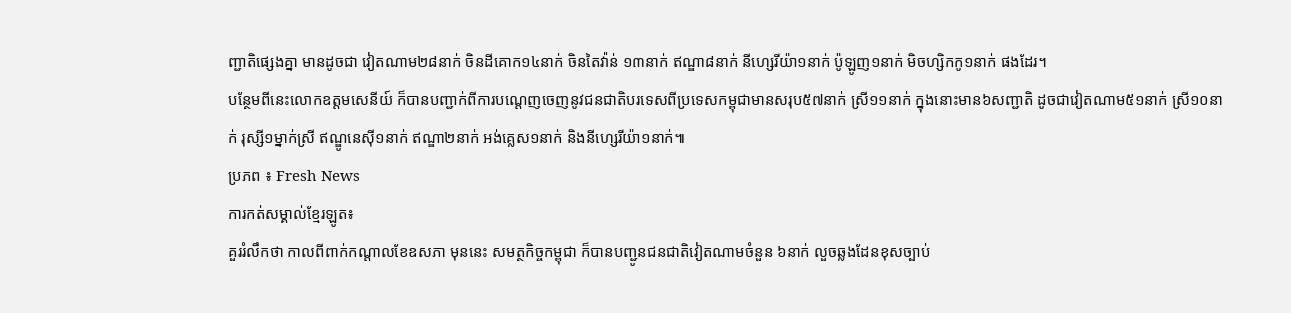ញ្ជាតិផ្សេងគ្នា មានដូចជា វៀតណាម២៨នាក់ ចិនដីគោក១៤នាក់ ចិនតៃវ៉ាន់ ១៣នាក់ ឥណ្ឌា៨នាក់ នីហ្សេរីយ៉ា១នាក់ ប៉ូឡូញ១នាក់ មិចហ្សិកកូ១នាក់ ផងដែរ។
បន្ថែមពីនេះលោកឧត្តមសេនីយ៍ ក៏បានបញ្ជាក់ពីការបណ្ដេញចេញនូវជនជាតិបរទេសពីប្រទេសកម្ពុជាមានសរុប៥៧នាក់ ស្រី១១នាក់ ក្នុងនោះមាន៦សញ្ជាតិ ដូចជាវៀតណាម៥១នាក់ ស្រី១០នាក់ រុស្សី១ម្នាក់ស្រី ឥណ្ឌូនេស៊ី១នាក់ ឥណ្ឌា២នាក់ អង់គ្លេស១នាក់ និងនីហ្សេរីយ៉ា១នាក់៕
ប្រភព ៖ Fresh News
ការកត់សម្គាល់ខ្មែរឡូត៖
គួររំលឹកថា កាលពីពាក់កណ្ដាលខែឧសភា មុននេះ សមត្ថកិច្ចកម្ពុជា ក៏បានបញ្ជូនជនជាតិវៀតណាមចំនួន ៦នាក់ លួចឆ្លងដែនខុសច្បាប់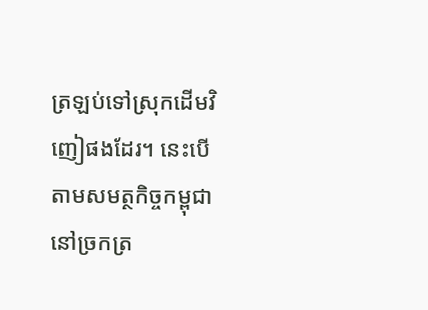ត្រឡប់ទៅស្រុកដើមវិញៀផងដែរ។ នេះបើតាមសមត្ថកិច្ចកម្ពុជា នៅច្រកត្រ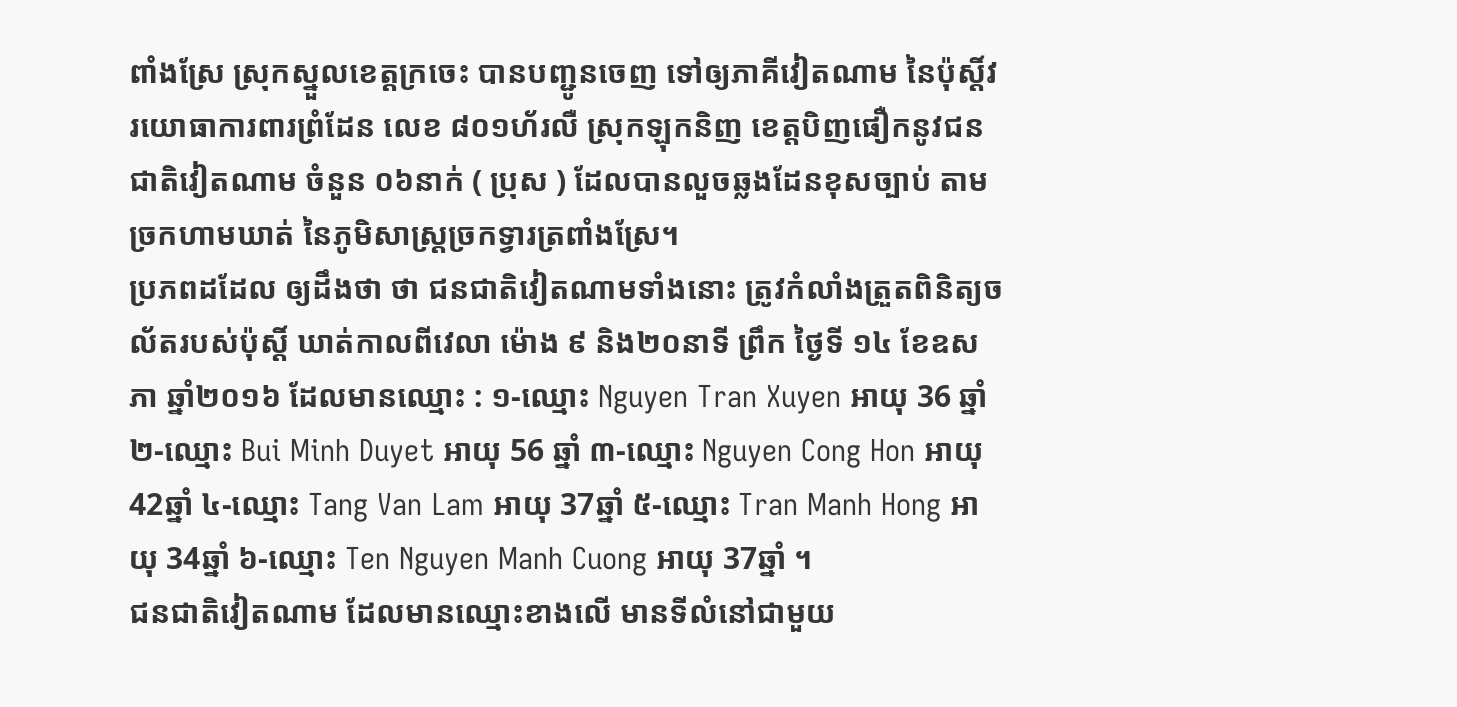ពាំងស្រែ ស្រុកស្នួលខេត្តក្រចេះ បានបញ្ជូនចេញ ទៅឲ្យភាគីវៀតណាម នៃប៉ុស្តិ៍វរយោធាការពារព្រំដែន លេខ ៨០១ហ័រលឺ ស្រុកឡុកនិញ ខេត្តបិញផឿកនូវជនជាតិវៀតណាម ចំនួន ០៦នាក់ ( ប្រុស ) ដែលបានលួចឆ្លងដែនខុសច្បាប់ តាមច្រកហាមឃាត់ នៃភូមិសាស្រ្តច្រកទ្វារត្រពាំងស្រែ។
ប្រភពដដែល ឲ្យដឹងថា ថា ជនជាតិវៀតណាមទាំងនោះ ត្រូវកំលាំងត្រួតពិនិត្យចល័តរបស់ប៉ុស្តិ៍ ឃាត់កាលពីវេលា ម៉ោង ៩ និង២០នាទី ព្រឹក ថ្ងៃទី ១៤ ខែឧសភា ឆ្នាំ២០១៦ ដែលមានឈ្មោះ : ១-ឈ្មោះ Nguyen Tran Xuyen អាយុ 36 ឆ្នាំ ២-ឈ្មោះ Bui Minh Duyet អាយុ 56 ឆ្នាំ ៣-ឈ្មោះ Nguyen Cong Hon អាយុ 42ឆ្នាំ ៤-ឈ្មោះ Tang Van Lam អាយុ 37ឆ្នាំ ៥-ឈ្មោះ Tran Manh Hong អាយុ 34ឆ្នាំ ៦-ឈ្មោះ Ten Nguyen Manh Cuong អាយុ 37ឆ្នាំ ។
ជនជាតិវៀតណាម ដែលមានឈ្មោះខាងលើ មានទីលំនៅជាមួយ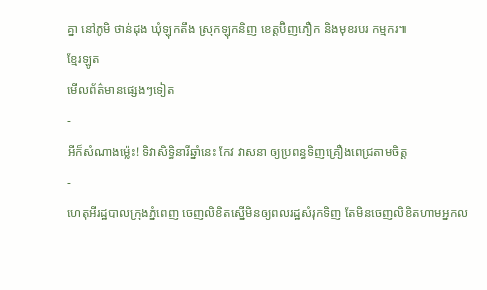គ្នា នៅភូមិ ថាន់ដុង ឃុំឡុកតឹង ស្រុកឡុកនិញ ខេត្តប៊ិញភឿក និងមុខរបរ កម្មករ៕
ខ្មែរឡូត
មើលព័ត៌មានផ្សេងៗទៀត
-
អីក៏សំណាងម្ល៉េះ! ទិវាសិទ្ធិនារីឆ្នាំនេះ កែវ វាសនា ឲ្យប្រពន្ធទិញគ្រឿងពេជ្រតាមចិត្ត
-
ហេតុអីរដ្ឋបាលក្រុងភ្នំពេញ ចេញលិខិតស្នើមិនឲ្យពលរដ្ឋសំរុកទិញ តែមិនចេញលិខិតហាមអ្នកល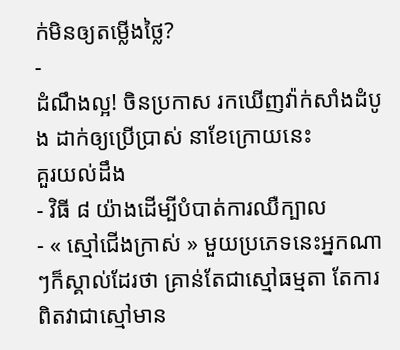ក់មិនឲ្យតម្លើងថ្លៃ?
-
ដំណឹងល្អ! ចិនប្រកាស រកឃើញវ៉ាក់សាំងដំបូង ដាក់ឲ្យប្រើប្រាស់ នាខែក្រោយនេះ
គួរយល់ដឹង
- វិធី ៨ យ៉ាងដើម្បីបំបាត់ការឈឺក្បាល
- « ស្មៅជើងក្រាស់ » មួយប្រភេទនេះអ្នកណាៗក៏ស្គាល់ដែរថា គ្រាន់តែជាស្មៅធម្មតា តែការពិតវាជាស្មៅមាន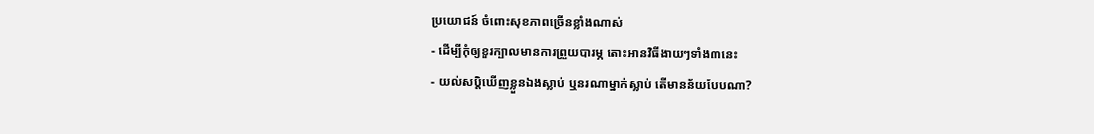ប្រយោជន៍ ចំពោះសុខភាពច្រើនខ្លាំងណាស់
- ដើម្បីកុំឲ្យខួរក្បាលមានការព្រួយបារម្ភ តោះអានវិធីងាយៗទាំង៣នេះ
- យល់សប្តិឃើញខ្លួនឯងស្លាប់ ឬនរណាម្នាក់ស្លាប់ តើមានន័យបែបណា?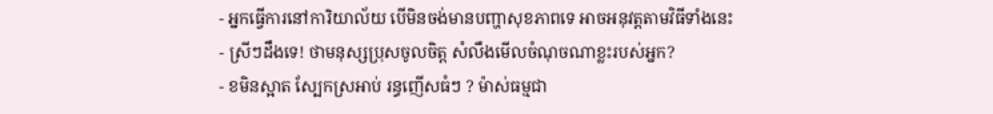- អ្នកធ្វើការនៅការិយាល័យ បើមិនចង់មានបញ្ហាសុខភាពទេ អាចអនុវត្តតាមវិធីទាំងនេះ
- ស្រីៗដឹងទេ! ថាមនុស្សប្រុសចូលចិត្ត សំលឹងមើលចំណុចណាខ្លះរបស់អ្នក?
- ខមិនស្អាត ស្បែកស្រអាប់ រន្ធញើសធំៗ ? ម៉ាស់ធម្មជា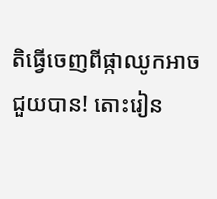តិធ្វើចេញពីផ្កាឈូកអាចជួយបាន! តោះរៀន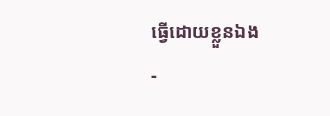ធ្វើដោយខ្លួនឯង
-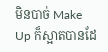មិនបាច់ Make Up ក៏ស្អាតបានដែ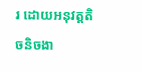រ ដោយអនុវត្តតិចនិចងា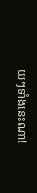យៗទាំងនេះណា!